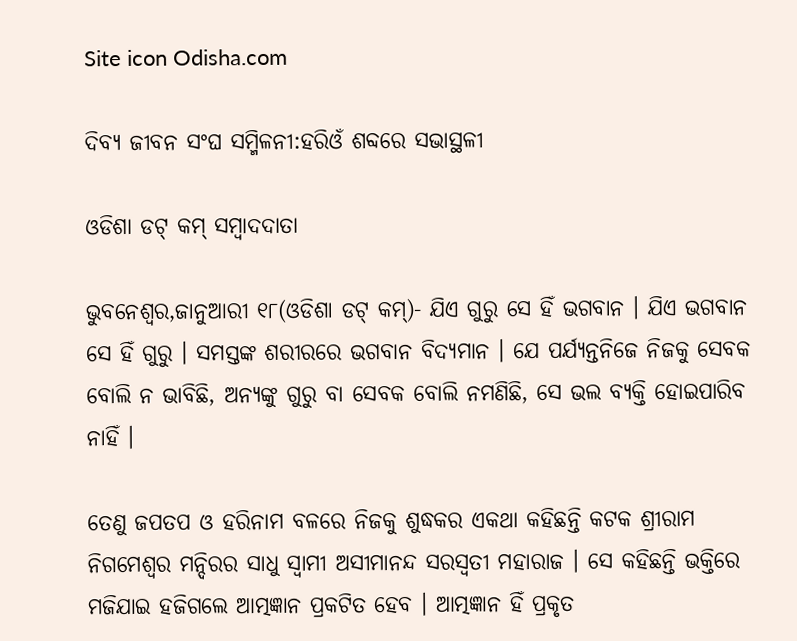Site icon Odisha.com

ଦିବ୍ୟ ଜୀବନ ସଂଘ ସମ୍ମିଳନୀ:ହରିଓଁ ଶବ୍ଦରେ ସଭାସ୍ଥଳୀ

ଓଡିଶା ଡଟ୍ କମ୍ ସମ୍ବାଦଦାତା

ଭୁବନେଶ୍ୱର,ଜାନୁଆରୀ ୧୮(ଓଡିଶା ଡଟ୍ କମ୍)- ଯିଏ ଗୁରୁ ସେ ହିଁ ଭଗବାନ । ଯିଏ ଭଗବାନ ସେ ହିଁ ଗୁରୁ । ସମସ୍ତଙ୍କ ଶରୀରରେ ଭଗବାନ ବିଦ୍ୟମାନ । ଯେ ପର୍ଯ୍ୟନ୍ତନିଜେ ନିଜକୁ ସେବକ ବୋଲି ନ ଭାବିଛି, ଅନ୍ୟଙ୍କୁ ଗୁରୁ ବା ସେବକ ବୋଲି ନମଣିଛି, ସେ ଭଲ ବ୍ୟକ୍ତି ହୋଇପାରିବ ନାହିଁ ।

ତେଣୁ ଜପତପ ଓ ହରିନାମ ବଳରେ ନିଜକୁ ଶୁଦ୍ଧକର ଏକଥା କହିଛନ୍ତି କଟକ ଶ୍ରୀରାମ ନିଗମେଶ୍ୱର ମନ୍ଦିରର ସାଧୁ ସ୍ୱାମୀ ଅସୀମାନନ୍ଦ ସରସ୍ୱତୀ ମହାରାଜ । ସେ କହିଛନ୍ତି ଭକ୍ତିରେ ମଜିଯାଇ ହଜିଗଲେ ଆତ୍ମଜ୍ଞାନ ପ୍ରକଟିତ ହେବ । ଆତ୍ମଜ୍ଞାନ ହିଁ ପ୍ରକୃତ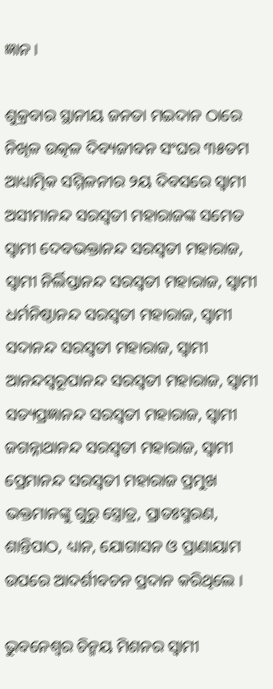ଜ୍ଞାନ ।

ଶୁକ୍ରବାର ସ୍ଥାନୀୟ ଜନତା ମଇଦାନ ଠାରେ ନିଖିଳ ଉତ୍କଳ ଦିବ୍ୟଜୀବନ ସଂଘର ୩୫ତମ ଆଧ୍ୟାତ୍ମିକ ସମ୍ମିଳନୀର ୨ୟ ଦିବସରେ ସ୍ୱାମୀ ଅସୀମାନନ୍ଦ ସରସ୍ୱତୀ ମହାରାଜଙ୍କ ସମେତ ସ୍ୱାମୀ ଦେବଭକ୍ତାନନ୍ଦ ସରସ୍ୱତୀ ମହାରାଜ, ସ୍ୱାମୀ ନିର୍ଲିପ୍ତାନନ୍ଦ ସରସ୍ୱତୀ ମହାରାଜ, ସ୍ୱାମୀ ଧର୍ମନିଷ୍ଠାନନ୍ଦ ସରସ୍ୱତୀ ମହାରାଜ, ସ୍ୱାମୀ ସଦାନନ୍ଦ ସରସ୍ୱତୀ ମହାରାଜ, ସ୍ୱାମୀ ଆନନ୍ଦସ୍ୱରୂପାନନ୍ଦ ସରସ୍ୱତୀ ମହାରାଜ, ସ୍ୱାମୀ ସତ୍ୟପ୍ରଜ୍ଞାନନ୍ଦ ସରସ୍ୱତୀ ମହାରାଜ, ସ୍ୱାମୀ ଜଗନ୍ନାଥାନନ୍ଦ ସରସ୍ୱତୀ ମହାରାଜ, ସ୍ୱାମୀ ପ୍ରେମାନନ୍ଦ ସରସ୍ୱତୀ ମହାରାଜ ପ୍ରମୁଖ ଭକ୍ତମାନଙ୍କୁ ଗୁରୁ ସ୍ତ୍ରୋତ୍ର, ପ୍ରାତଃସ୍ମରଣ, ଶାନ୍ତିପାଠ, ଧ୍ୟାନ, ଯୋଗାସନ ଓ ପ୍ରାଣାୟାମ ଉପରେ ଆଦର୍ଶୀବଚନ ପ୍ରଦାନ କରିଥିଲେ ।

ଭୁବନେଶ୍ୱର ଚିନ୍ମୟ ମିଶନର ସ୍ୱାମୀ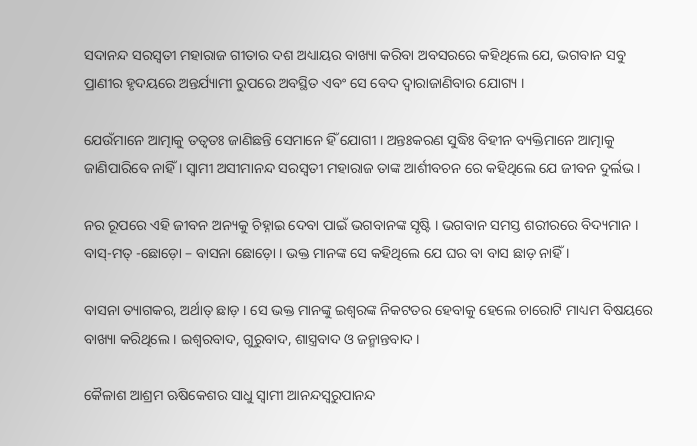ସଦାନନ୍ଦ ସରସ୍ୱତୀ ମହାରାଜ ଗୀତାର ଦଶ ଅଧ୍ୟାୟର ବାଖ୍ୟା କରିବା ଅବସରରେ କହିଥିଲେ ଯେ, ଭଗବାନ ସବୁ ପ୍ରାଣୀର ହୃଦୟରେ ଅନ୍ତର୍ଯ୍ୟାମୀ ରୁପରେ ଅବସ୍ଥିତ ଏବଂ ସେ ବେଦ ଦ୍ୱାରାଜାଣିବାର ଯୋଗ୍ୟ ।

ଯେଉଁମାନେ ଆତ୍ମାକୁ ତତ୍ୱତଃ ଜାଣିଛନ୍ତି ସେମାନେ ହିଁ ଯୋଗୀ । ଅନ୍ତଃକରଣ ସୁଦ୍ଧିଃ ବିହୀନ ବ୍ୟକ୍ତିମାନେ ଆତ୍ମାକୁ ଜାଣିପାରିବେ ନାହିଁ । ସ୍ୱାମୀ ଅସୀମାନନ୍ଦ ସରସ୍ୱତୀ ମହାରାଜ ତାଙ୍କ ଆର୍ଶୀବଚନ ରେ କହିଥିଲେ ଯେ ଜୀବନ ଦୁର୍ଲଭ ।

ନର ରୂପରେ ଏହି ଜୀବନ ଅନ୍ୟକୁ ଚିହ୍ନାଇ ଦେବା ପାଇଁ ଭଗବାନଙ୍କ ସୃଷ୍ଟି । ଭଗବାନ ସମସ୍ତ ଶରୀରରେ ବିଦ୍ୟମାନ । ବାସ୍-ମତ୍ -ଛୋଡ଼ୋ – ବାସନା ଛୋଡ଼ୋ । ଭକ୍ତ ମାନଙ୍କ ସେ କହିଥିଲେ ଯେ ଘର ବା ବାସ ଛାଡ଼ ନାହିଁ ।

ବାସନା ତ୍ୟାଗକର, ଅର୍ଥାତ୍ ଛାଡ଼ । ସେ ଭକ୍ତ ମାନଙ୍କୁ ଇଶ୍ୱରଙ୍କ ନିକଟତର ହେବାକୁ ହେଲେ ଚାରୋଟି ମାଧ୍ୟମ ବିଷୟରେ ବାଖ୍ୟା କରିଥିଲେ । ଇଶ୍ୱରବାଦ, ଗୁରୁବାଦ, ଶାସ୍ତ୍ରବାଦ ଓ ଜନ୍ମାନ୍ତବାଦ ।

କୈଳାଶ ଆଶ୍ରମ ଋଷିକେଶର ସାଧୁ ସ୍ୱାମୀ ଆନନ୍ଦସ୍ୱରୁପାନନ୍ଦ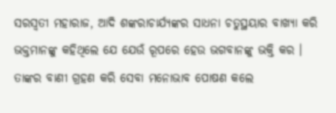ସରସ୍ୱତୀ ମହାରାଜ, ଆଦି ଶଙ୍କରାଚାର୍ଯ୍ୟଙ୍କର ସାଧନା ଚତୁସ୍ଥୟାର ବାଖ୍ୟା କରି ଭକ୍ତମାନଙ୍କୁ କହିଥିଲେ ଯେ ଯେଉଁ ରୂପରେ ହେଉ ଭଗବାନଙ୍କୁ ଭକ୍ତି କର । ତାଙ୍କର ବାଣୀ ଗ୍ରହଣ କରି ସେବା ମନୋଭାବ ପୋଷଣ କଲେ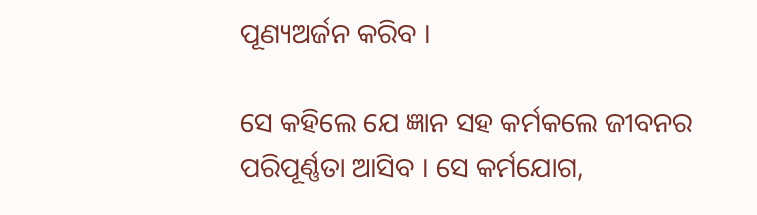ପୂଣ୍ୟଅର୍ଜନ କରିବ ।

ସେ କହିଲେ ଯେ ଜ୍ଞାନ ସହ କର୍ମକଲେ ଜୀବନର ପରିପୂର୍ଣ୍ଣତା ଆସିବ । ସେ କର୍ମଯୋଗ,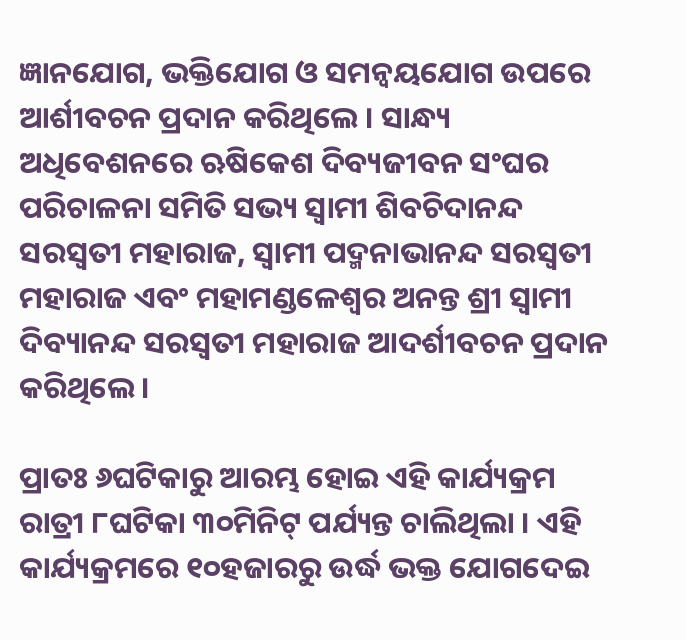ଜ୍ଞାନଯୋଗ, ଭକ୍ତିଯୋଗ ଓ ସମନ୍ୱୟଯୋଗ ଉପରେ ଆର୍ଶୀବଚନ ପ୍ରଦାନ କରିଥିଲେ । ସାନ୍ଧ୍ୟ ଅଧିବେଶନରେ ଋଷିକେଶ ଦିବ୍ୟଜୀବନ ସଂଘର ପରିଚାଳନା ସମିତି ସଭ୍ୟ ସ୍ୱାମୀ ଶିବଚିଦାନନ୍ଦ ସରସ୍ୱତୀ ମହାରାଜ, ସ୍ୱାମୀ ପଦ୍ମନାଭାନନ୍ଦ ସରସ୍ୱତୀ ମହାରାଜ ଏବଂ ମହାମଣ୍ଡଳେଶ୍ୱର ଅନନ୍ତ ଶ୍ରୀ ସ୍ୱାମୀ ଦିବ୍ୟାନନ୍ଦ ସରସ୍ୱତୀ ମହାରାଜ ଆଦର୍ଶୀବଚନ ପ୍ରଦାନ କରିଥିଲେ ।

ପ୍ରାତଃ ୬ଘଟିକାରୁ ଆରମ୍ଭ ହୋଇ ଏହି କାର୍ଯ୍ୟକ୍ରମ ରାତ୍ରୀ ୮ଘଟିକା ୩୦ମିନିଟ୍ ପର୍ଯ୍ୟନ୍ତ ଚାଲିଥିଲା । ଏହି କାର୍ଯ୍ୟକ୍ରମରେ ୧୦ହଜାରରୁ ଉର୍ଦ୍ଧ ଭକ୍ତ ଯୋଗଦେଇ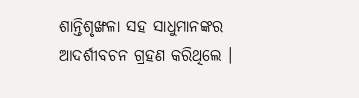ଶାନ୍ତିଶୃଙ୍ଖଳା ସହ ସାଧୁମାନଙ୍କର ଆଦର୍ଶୀବଚନ ଗ୍ରହଣ କରିଥିଲେ ।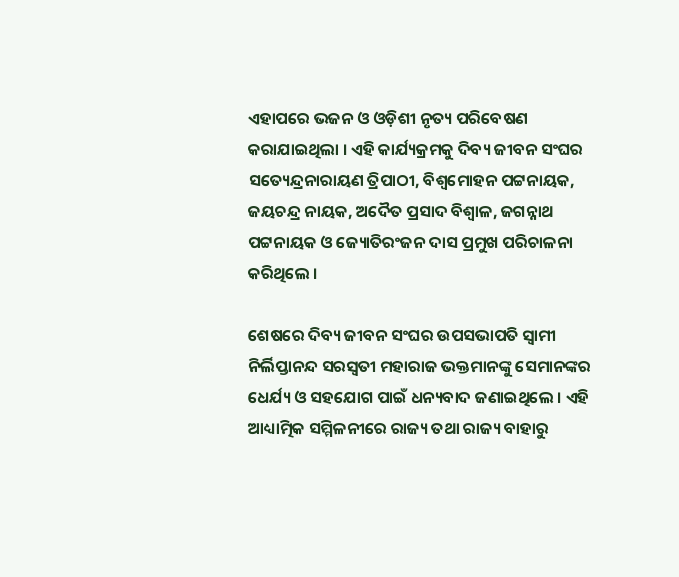ଏହାପରେ ଭଜନ ଓ ଓଡ଼ିଶୀ ନୃତ୍ୟ ପରିବେଷଣ କରାଯାଇଥିଲା । ଏହି କାର୍ଯ୍ୟକ୍ରମକୁ ଦିବ୍ୟ ଜୀବନ ସଂଘର ସତ୍ୟେନ୍ଦ୍ରନାରାୟଣ ତ୍ରିପାଠୀ, ବିଶ୍ୱମୋହନ ପଟ୍ଟନାୟକ, ଜୟଚନ୍ଦ୍ର ନାୟକ, ଅଦୈତ ପ୍ରସାଦ ବିଶ୍ୱାଳ, ଜଗନ୍ନାଥ ପଟ୍ଟନାୟକ ଓ ଜ୍ୟୋତିରଂଜନ ଦାସ ପ୍ରମୁଖ ପରିଚାଳନା କରିଥିଲେ ।

ଶେଷରେ ଦିବ୍ୟ ଜୀବନ ସଂଘର ଉପସଭାପତି ସ୍ୱାମୀ ନିର୍ଲିପ୍ତାନନ୍ଦ ସରସ୍ୱତୀ ମହାରାଜ ଭକ୍ତମାନଙ୍କୁ ସେମାନଙ୍କର ଧେର୍ଯ୍ୟ ଓ ସହଯୋଗ ପାଇଁ ଧନ୍ୟବାଦ ଜଣାଇଥିଲେ । ଏହି ଆଧ୍ୟାତ୍ମିକ ସମ୍ମିଳନୀରେ ରାଜ୍ୟ ତଥା ରାଜ୍ୟ ବାହାରୁ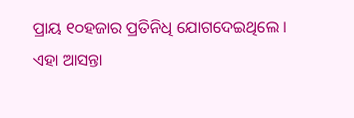ପ୍ରାୟ ୧୦ହଜାର ପ୍ରତିନିଧି ଯୋଗଦେଇଥିଲେ । ଏହା ଆସନ୍ତା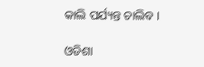କାଲି ପର୍ଯ୍ୟନ୍ତ ଚାଲିବ ।

ଓଡିଶା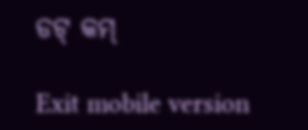ଡଟ୍ କମ୍

Exit mobile version